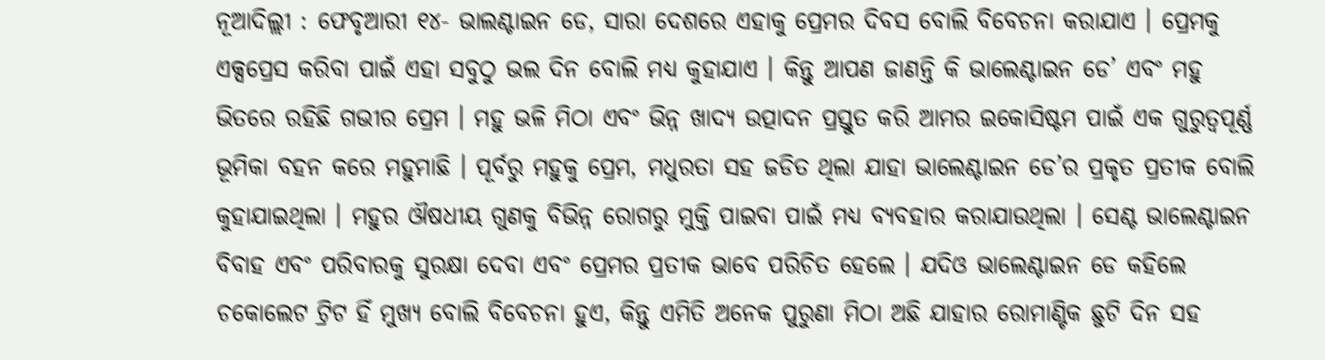ନୂଆଦିଲ୍ଲୀ : ଫେବୃଆରୀ ୧୪- ଭାଲଣ୍ଟାଇନ ଡେ, ସାରା ଦେଶରେ ଏହାକୁ ପ୍ରେମର ଦିବସ ବୋଲି ବିବେଚନା କରାଯାଏ । ପ୍ରେମକୁ ଏକ୍ସପ୍ରେସ କରିବା ପାଇଁ ଏହା ସବୁଠୁ ଭଲ ଦିନ ବୋଲି ମଧ୍ୟ କୁହାଯାଏ । କିନ୍ତୁ ଆପଣ ଜାଣନ୍ତି କି ଭାଲେଣ୍ଟାଇନ ଡେ’ ଏବଂ ମହୁ ଭିତରେ ରହିଛି ଗଭୀର ପ୍ରେମ । ମହୁ ଭଳି ମିଠା ଏବଂ ଭିନ୍ନ ଖାଦ୍ୟ ଉତ୍ପାଦନ ପ୍ରସ୍ତୁତ କରି ଆମର ଇକୋସିଷ୍ଟମ ପାଇଁ ଏକ ଗୁରୁତ୍ୱପୂର୍ଣ୍ଣ ଭୂମିକା ବହନ କରେ ମହୁମାଛି । ପୂର୍ବରୁ ମହୁକୁ ପ୍ରେମ, ମଧୁରତା ସହ ଜଡିତ ଥିଲା ଯାହା ଭାଲେଣ୍ଟାଇନ ଡେ’ର ପ୍ରକୃତ ପ୍ରତୀକ ବୋଲି କୁହାଯାଇଥିଲା । ମହୁର ଔଷଧୀୟ ଗୁଣକୁ ବିଭିନ୍ନ ରୋଗରୁ ମୁକ୍ତି ପାଇବା ପାଇଁ ମଧ୍ୟ ବ୍ୟବହାର କରାଯାଉଥିଲା । ସେଣ୍ଟ ଭାଲେଣ୍ଟାଇନ ବିବାହ ଏବଂ ପରିବାରକୁ ସୁରକ୍ଷା ଦେବା ଏବଂ ପ୍ରେମର ପ୍ରତୀକ ଭାବେ ପରିଚିତ ହେଲେ । ଯଦିଓ ଭାଲେଣ୍ଟାଇନ ଡେ କହିଲେ ଚକୋଲେଟ ଟ୍ରିଟ ହିଁ ମୁଖ୍ୟ ବୋଲି ବିବେଚନା ହୁଏ, କିନ୍ତୁ ଏମିତି ଅନେକ ପୁରୁଣା ମିଠା ଅଛି ଯାହାର ରୋମାଣ୍ଟିକ ଛୁଟି ଦିନ ସହ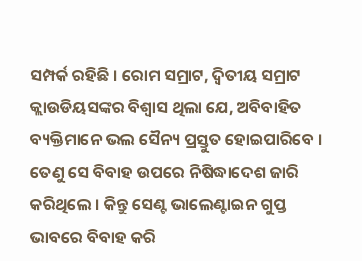ସମ୍ପର୍କ ରହିଛି । ରୋମ ସମ୍ରାଟ, ଦ୍ୱିତୀୟ ସମ୍ରାଟ କ୍ଲାଉଡିୟସଙ୍କର ବିଶ୍ୱାସ ଥିଲା ଯେ, ଅବିବାହିତ ବ୍ୟକ୍ତିମାନେ ଭଲ ସୈନ୍ୟ ପ୍ରସ୍ତୁତ ହୋଇପାରିବେ । ତେଣୁ ସେ ବିବାହ ଉପରେ ନିଷିଦ୍ଧାଦେଶ ଜାରି କରିଥିଲେ । କିନ୍ତୁ ସେଣ୍ଟ ଭାଲେଣ୍ଟାଇନ ଗୁପ୍ତ ଭାବରେ ବିବାହ କରି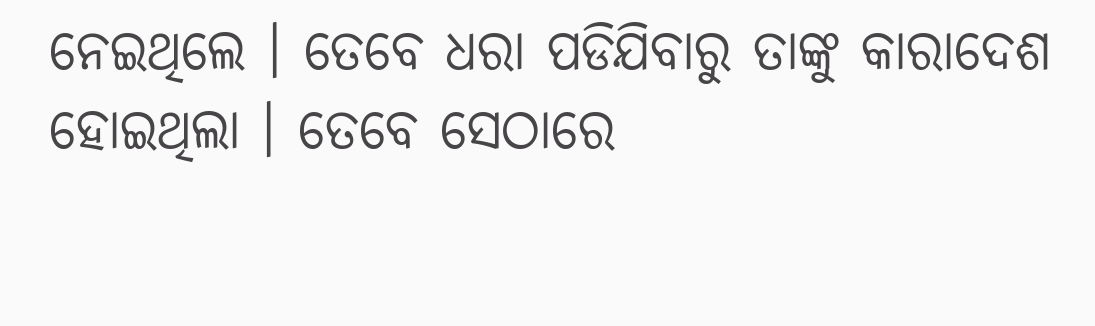ନେଇଥିଲେ । ତେବେ ଧରା ପଡିଯିବାରୁ ତାଙ୍କୁ କାରାଦେଶ ହୋଇଥିଲା । ତେବେ ସେଠାରେ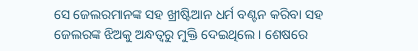ସେ ଜେଲରମାନଙ୍କ ସହ ଖ୍ରୀଷ୍ଟିଆନ ଧର୍ମ ବଣ୍ଟନ କରିବା ସହ ଜେଲରଙ୍କ ଝିଅକୁ ଅନ୍ଧତ୍ୱରୁ ମୁକ୍ତି ଦେଇଥିଲେ । ଶେଷରେ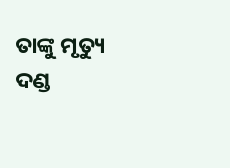ତାଙ୍କୁ ମୃତ୍ୟୁ ଦଣ୍ଡ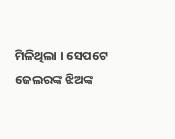ମିଳିଥିଲା । ସେପଟେ ଜେଲରଙ୍କ ଝିଅଙ୍କ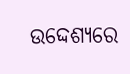ଉଦ୍ଦେଶ୍ୟରେ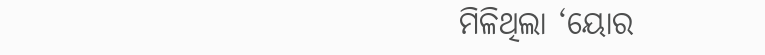ମିଳିଥିଲା ‘ୟୋର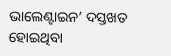ଭାଲେଣ୍ଟାଇନ’ ଦସ୍ତଖତ ହୋଇଥିବା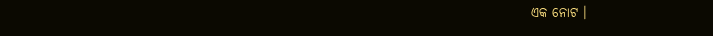ଏକ ନୋଟ ।